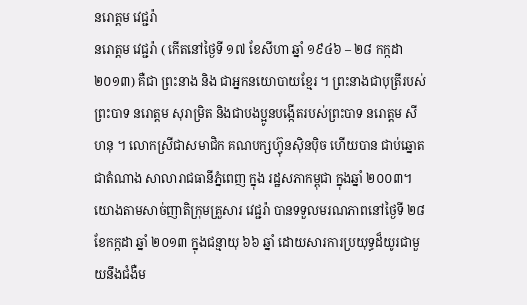នរោត្តម វេជ្ជរ៉ា
នរោត្តម វេជ្ជរ៉ា ( កើតនៅថ្ងៃទី ១៧ ខែសីហា ឆ្នាំ ១៩៤៦ – ២៨ កក្កដា ២០១៣) គឺជា ព្រះនាង និង ជាអ្នកនយោបាយខ្មែរ ។ ព្រះនាងជាបុត្រីរបស់ព្រះបាទ នរោត្តម សុរាម្រិត និងជាបងប្អូនបង្កើតរបស់ព្រះបាទ នរោត្តម សីហនុ ។ លោកស្រីជាសមាជិក គណបក្សហ្វ៊ុនស៊ិនប៉ិច ហើយបាន ជាប់ឆ្នោតជាតំណាង សាលារាជធានីភ្នំពេញ ក្នុង រដ្ឋសភាកម្ពុជា ក្នុងឆ្នាំ ២០០៣។ យោងតាមសាច់ញាតិក្រុមគ្រួសារ វេជ្ជរ៉ា បានទទួលមរណភាពនៅថ្ងៃទី ២៨ ខែកក្កដា ឆ្នាំ ២០១៣ ក្នុងជន្មាយុ ៦៦ ឆ្នាំ ដោយសារការប្រយុទ្ធដ៏យូរជាមួយនឹងជំងឺម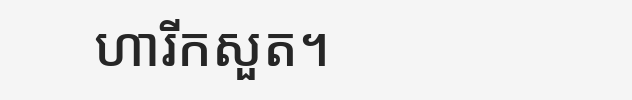ហារីកសួត។